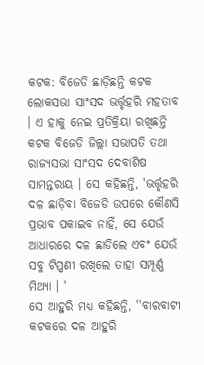କଟକ: ବିଜେଡି ଛାଡ଼ିଛନ୍ତି କଟକ ଲୋକସଭା ସାଂସଦ ଭର୍ତ୍ତୃହରି ମହତାବ । ଏ ହାକୁ ନେଇ ପ୍ରତିକ୍ରିୟା ରଖିଛନ୍ତି କଟକ ବିଜେଡି ଜିଲ୍ଲା ସଭାପତି ତଥା ରାଜ୍ୟସଭା ସାଂସଦ ଦେବାଶିଷ ସାମନ୍ତରାୟ । ସେ କହିଛନ୍ତି, 'ଭର୍ତ୍ତୃହରି ଦଳ ଛାଡ଼ିବା ବିଜେଡି ଉପରେ କୌଣସି ପ୍ରଭାବ ପକାଇବ ନାହିଁ, ସେ ଯେଉଁ ଆଧାରରେ ଦଳ ଛାଡିଲେ ଏବଂ ଯେଉଁ ସବୁ ଟିପ୍ପଣୀ ରଖିଲେ ତାହା ସମ୍ପୂର୍ଣ୍ଣ ମିଥ୍ୟା । '
ସେ ଆହୁରି ମଧ୍ୟ କହିଛନ୍ତି, ''ବାରବାଟୀ କଟକରେ ଦଳ ଆହୁରି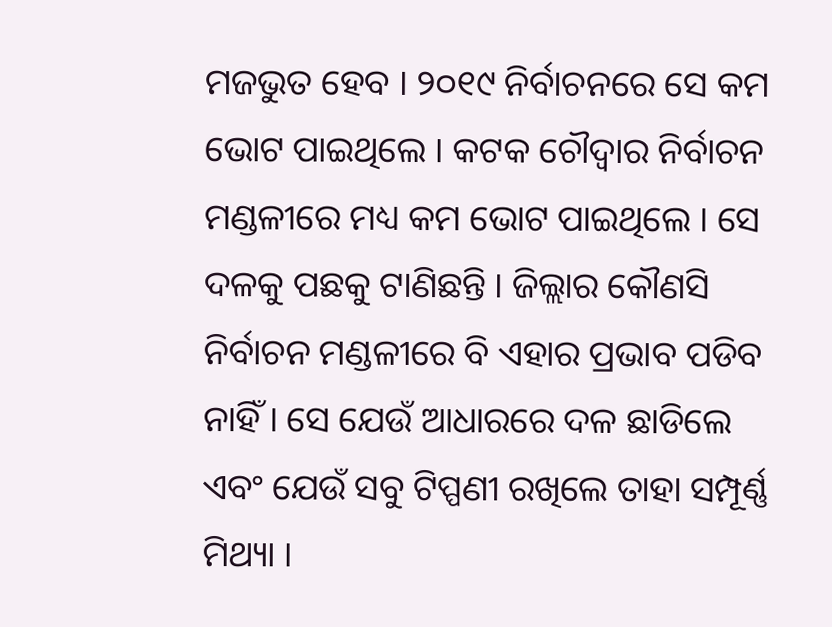ମଜଭୁତ ହେବ । ୨୦୧୯ ନିର୍ବାଚନରେ ସେ କମ ଭୋଟ ପାଇଥିଲେ । କଟକ ଚୌଦ୍ୱାର ନିର୍ବାଚନ ମଣ୍ଡଳୀରେ ମଧ୍ୟ କମ ଭୋଟ ପାଇଥିଲେ । ସେ ଦଳକୁ ପଛକୁ ଟାଣିଛନ୍ତି । ଜିଲ୍ଲାର କୌଣସି ନିର୍ବାଚନ ମଣ୍ଡଳୀରେ ବି ଏହାର ପ୍ରଭାବ ପଡିବ ନାହିଁ । ସେ ଯେଉଁ ଆଧାରରେ ଦଳ ଛାଡିଲେ ଏବଂ ଯେଉଁ ସବୁ ଟିପ୍ପଣୀ ରଖିଲେ ତାହା ସମ୍ପୂର୍ଣ୍ଣ ମିଥ୍ୟା ।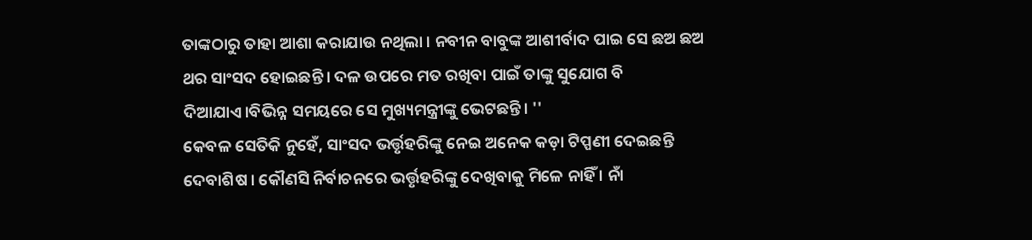ତାଙ୍କଠାରୁ ତାହା ଆଶା କରାଯାଉ ନଥିଲା । ନବୀନ ବାବୁଙ୍କ ଆଶୀର୍ବାଦ ପାଇ ସେ ଛଅ ଛଅ ଥର ସାଂସଦ ହୋଇଛନ୍ତି । ଦଳ ଉପରେ ମତ ରଖିବା ପାଇଁ ତାଙ୍କୁ ସୁଯୋଗ ବି ଦିଆଯାଏ।ବିଭିନ୍ନ ସମୟରେ ସେ ମୁଖ୍ୟମନ୍ତ୍ରୀଙ୍କୁ ଭେଟଛନ୍ତି। ''
କେବଳ ସେତିକି ନୁହେଁ, ସାଂସଦ ଭର୍ତ୍ତୃହରିଙ୍କୁ ନେଇ ଅନେକ କଡ଼ା ଟିପ୍ପଣୀ ଦେଇଛନ୍ତି ଦେବାଶିଷ । କୌଣସି ନିର୍ବାଚନରେ ଭର୍ତ୍ତୃହରିଙ୍କୁ ଦେଖିବାକୁ ମିଳେ ନାହିଁ । ନାଁ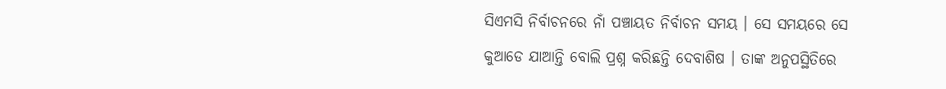ସିଏମସି ନିର୍ବାଚନରେ ନାଁ ପଞ୍ଚାୟତ ନିର୍ବାଚନ ସମୟ । ସେ ସମୟରେ ସେ କୁଆଡେ ଯାଆନ୍ତି ବୋଲି ପ୍ରଶ୍ନ କରିଛନ୍ତି ଦେବାଶିଷ । ତାଙ୍କ ଅନୁପସ୍ଥିତିରେ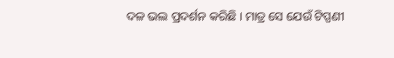ଦଳ ଭଲ ପ୍ରଦର୍ଶନ କରିଛି । ମାତ୍ର ସେ ଯେଉଁ ଟିପ୍ପଣୀ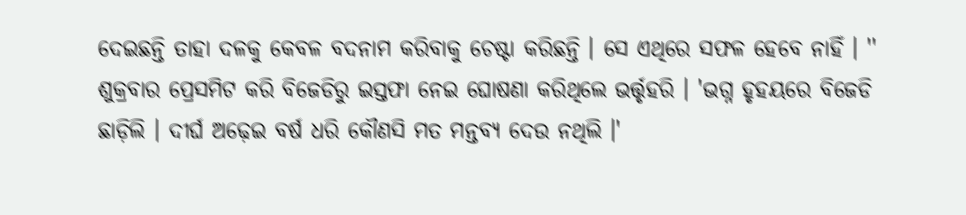ଦେଇଛନ୍ତି ତାହା ଦଳକୁ କେବଳ ବଦନାମ କରିବାକୁ ଚେଷ୍ଟା କରିଛନ୍ତି । ସେ ଏଥିରେ ସଫଳ ହେବେ ନାହିଁ । ''
ଶୁକ୍ରବାର ପ୍ରେସମିଟ କରି ବିଜେଡିରୁ ଇସ୍ତଫା ନେଇ ଘୋଷଣା କରିଥିଲେ ଭର୍ତ୍ତୃହରି । 'ଭଗ୍ନ ହୃହୟରେ ବିଜେଡି ଛାଡ଼ିଲି । ଦୀର୍ଘ ଅଢ଼େଇ ବର୍ଷ ଧରି କୌଣସି ମତ ମନ୍ତବ୍ୟ ଦେଉ ନଥିଲି ।'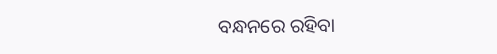ବନ୍ଧନରେ ରହିବା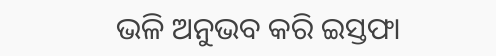ଭଳି ଅନୁଭବ କରି ଇସ୍ତଫା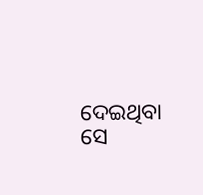ଦେଇଥିବା ସେ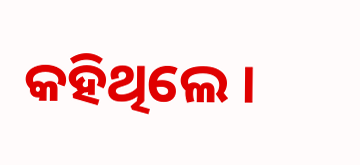କହିଥିଲେ ।